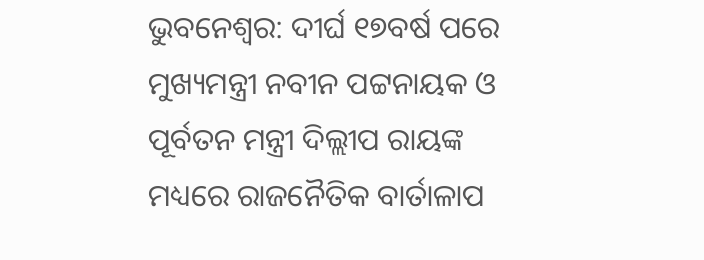ଭୁବନେଶ୍ୱର: ଦୀର୍ଘ ୧୭ବର୍ଷ ପରେ ମୁଖ୍ୟମନ୍ତ୍ରୀ ନବୀନ ପଟ୍ଟନାୟକ ଓ ପୂର୍ବତନ ମନ୍ତ୍ରୀ ଦିଲ୍ଲୀପ ରାୟଙ୍କ ମଧ୍ୟରେ ରାଜନୈତିକ ବାର୍ତାଳାପ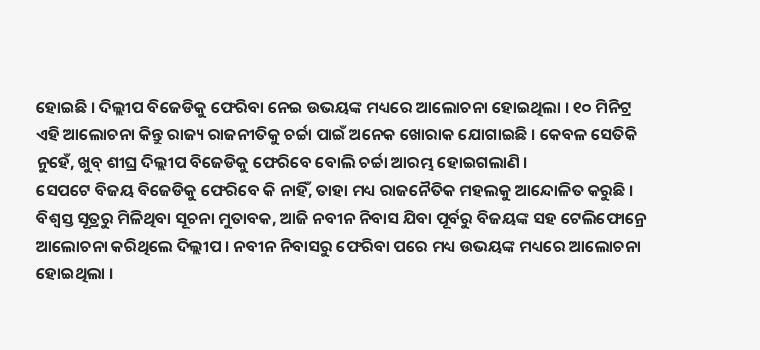ହୋଇଛି । ଦିଲ୍ଲୀପ ବିଜେଡିକୁ ଫେରିବା ନେଇ ଉଭୟଙ୍କ ମଧ୍ୟରେ ଆଲୋଚନା ହୋଇଥିଲା । ୧୦ ମିନିଟ୍ର ଏହି ଆଲୋଚନା କିନ୍ତୁ ରାଜ୍ୟ ରାଜନୀତିକୁ ଚର୍ଚ୍ଚା ପାଇଁ ଅନେକ ଖୋରାକ ଯୋଗାଇଛି । କେବଳ ସେତିକି ନୁହେଁ, ଖୁବ୍ ଶୀଘ୍ର ଦିଲ୍ଲୀପ ବିଜେଡିକୁ ଫେରିବେ ବୋଲି ଚର୍ଚ୍ଚା ଆରମ୍ଭ ହୋଇଗଲାଣି ।
ସେପଟେ ବିଜୟ ବିଜେଡିକୁ ଫେରିବେ କି ନାହିଁ, ତାହା ମଧ୍ୟ ରାଜନୈତିକ ମହଲକୁ ଆନ୍ଦୋଳିତ କରୁଛି ।
ବିଶ୍ୱସ୍ତ ସୂତ୍ରରୁ ମିଳିଥିବା ସୂଚନା ମୁତାବକ, ଆଜି ନବୀନ ନିବାସ ଯିବା ପୂର୍ବରୁ ବିଜୟଙ୍କ ସହ ଟେଲିଫୋନ୍ରେ ଆଲୋଚନା କରିଥିଲେ ଦିଲ୍ଲୀପ । ନବୀନ ନିବାସରୁ ଫେରିବା ପରେ ମଧ୍ୟ ଉଭୟଙ୍କ ମଧ୍ୟରେ ଆଲୋଚନା ହୋଇଥିଲା ।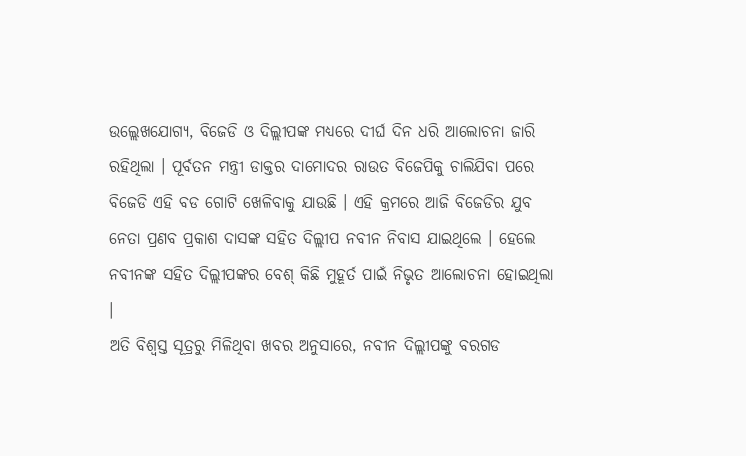ଉଲ୍ଲେଖଯୋଗ୍ୟ, ବିଜେଡି ଓ ଦିଲ୍ଲୀପଙ୍କ ମଧ୍ୟରେ ଦୀର୍ଘ ଦିନ ଧରି ଆଲୋଚନା ଜାରି ରହିଥିଲା । ପୂର୍ବତନ ମନ୍ତ୍ରୀ ଡାକ୍ତର ଦାମୋଦର ରାଉତ ବିଜେପିକୁ ଚାଲିଯିବା ପରେ ବିଜେଡି ଏହି ବଡ ଗୋଟି ଖେଳିବାକୁ ଯାଉଛି । ଏହି କ୍ରମରେ ଆଜି ବିଜେଡିର ଯୁବ ନେତା ପ୍ରଣବ ପ୍ରକାଶ ଦାସଙ୍କ ସହିତ ଦିଲ୍ଲୀପ ନବୀନ ନିବାସ ଯାଇଥିଲେ । ହେଲେ ନବୀନଙ୍କ ସହିତ ଦିଲ୍ଲୀପଙ୍କର ବେଶ୍ କିଛି ମୁହୂର୍ତ ପାଇଁ ନିଭୃତ ଆଲୋଚନା ହୋଇଥିଲା ।
ଅତି ବିଶ୍ୱସ୍ତ ସୂତ୍ରରୁ ମିଳିଥିବା ଖବର ଅନୁସାରେ, ନବୀନ ଦିଲ୍ଲୀପଙ୍କୁ ବରଗଡ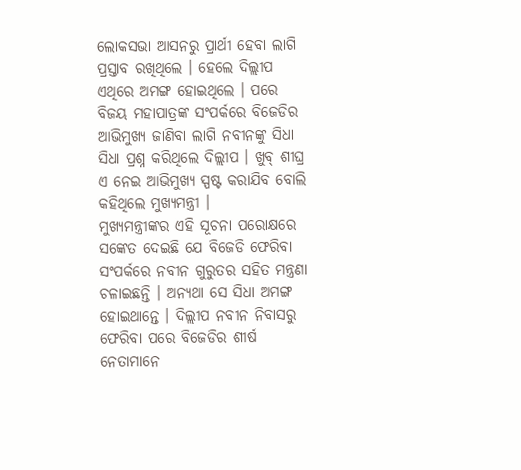ଲୋକସଭା ଆସନରୁ ପ୍ରାର୍ଥୀ ହେବା ଲାଗି ପ୍ରସ୍ତାବ ରଖିଥିଲେ । ହେଲେ ଦିଲ୍ଲୀପ ଏଥିରେ ଅମଙ୍ଗ ହୋଇଥିଲେ । ପରେ ବିଜୟ ମହାପାତ୍ରଙ୍କ ସଂପର୍କରେ ବିଜେଡିର ଆଭିମୁଖ୍ୟ ଜାଣିବା ଲାଗି ନବୀନଙ୍କୁ ସିଧା ସିଧା ପ୍ରଶ୍ନ କରିଥିଲେ ଦିଲ୍ଲୀପ । ଖୁବ୍ ଶୀଘ୍ର ଏ ନେଇ ଆଭିମୁଖ୍ୟ ସ୍ପଷ୍ଟ କରାଯିବ ବୋଲି କହିଥିଲେ ମୁଖ୍ୟମନ୍ତ୍ରୀ ।
ମୁଖ୍ୟମନ୍ତ୍ରୀଙ୍କର ଏହି ସୂଚନା ପରୋକ୍ଷରେ ସଙ୍କେତ ଦେଇଛି ଯେ ବିଜେଡି ଫେରିବା ସଂପର୍କରେ ନବୀନ ଗୁରୁତର ସହିତ ମନ୍ତ୍ରଣା ଚଳାଇଛନ୍ତି । ଅନ୍ୟଥା ସେ ସିଧା ଅମଙ୍ଗ ହୋଇଥାନ୍ତେ । ଦିଲ୍ଲୀପ ନବୀନ ନିବାସରୁ ଫେରିବା ପରେ ବିଜେଡିର ଶୀର୍ଷ ନେତାମାନେ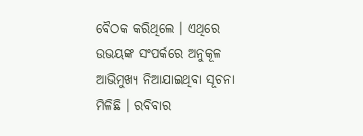ବୈଠକ କରିଥିଲେ । ଏଥିରେ ଉଭୟଙ୍କ ସଂପର୍କରେ ଅନୁକୂଳ ଆଭିମୁଖ୍ୟ ନିଆଯାଇଥିବା ସୂଚନା ମିଳିଛି । ରବିବାର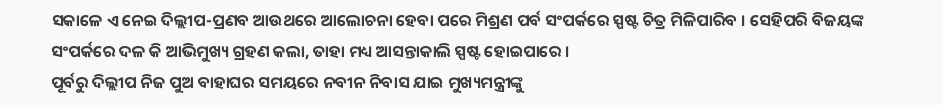ସକାଳେ ଏ ନେଇ ଦିଲ୍ଲୀପ-ପ୍ରଣବ ଆଉଥରେ ଆଲୋଚନା ହେବା ପରେ ମିଶ୍ରଣ ପର୍ବ ସଂପର୍କରେ ସ୍ପଷ୍ଟ ଚିତ୍ର ମିଳିପାରିବ । ସେହିପରି ବିଜୟଙ୍କ ସଂପର୍କରେ ଦଳ କି ଆଭିମୁଖ୍ୟ ଗ୍ରହଣ କଲା, ତାହା ମଧ୍ୟ ଆସନ୍ତାକାଲି ସ୍ପଷ୍ଟ ହୋଇପାରେ ।
ପୂର୍ବରୁ ଦିଲ୍ଲୀପ ନିଜ ପୁଅ ବାହାଘର ସମୟରେ ନବୀନ ନିବାସ ଯାଇ ମୁଖ୍ୟମନ୍ତ୍ରୀଙ୍କୁ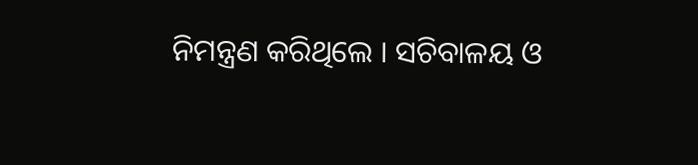ନିମନ୍ତ୍ରଣ କରିଥିଲେ । ସଚିବାଳୟ ଓ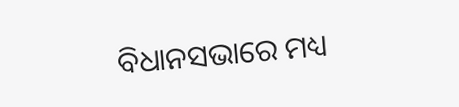ବିଧାନସଭାରେ ମଧ୍ୟ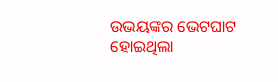ଉଭୟଙ୍କର ଭେଟଘାଟ ହୋଇଥିଲା